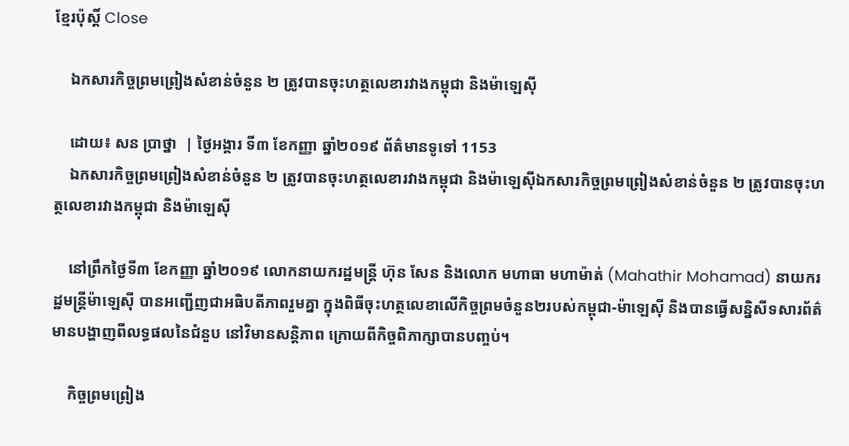ខ្មែរប៉ុស្ដិ៍ Close

    ឯកសារកិច្ចព្រមព្រៀងសំខាន់ចំនួន ២ ត្រូវបានចុះហត្ថលេខារវាងកម្ពុជា និងម៉ាឡេស៊ី

    ដោយ៖ សន ប្រាថ្នា  | ថ្ងៃអង្គារ ទី៣ ខែកញ្ញា ឆ្នាំ២០១៩ ព័ត៌មានទូទៅ 1153
    ឯកសារកិច្ចព្រមព្រៀងសំខាន់ចំនួន ២ ត្រូវបានចុះហត្ថលេខារវាងកម្ពុជា និងម៉ាឡេស៊ីឯកសារកិច្ចព្រមព្រៀងសំខាន់ចំនួន ២ ត្រូវបានចុះហត្ថលេខារវាងកម្ពុជា និងម៉ាឡេស៊ី

    នៅព្រឹកថ្ងៃទី៣ ខែកញ្ញា ឆ្នាំ២០១៩ លោកនាយករដ្ឋមន្រ្តី ហ៊ុន សែន និងលោក មហាធា មហាម៉ាត់ (Mahathir Mohamad) នាយករដ្ឋមន្រ្តីម៉ាឡេស៊ី បានអញ្ជើញជាអធិបតីភាពរួមគ្នា ក្នុងពិធីចុះហត្ថលេខាលើកិច្ចព្រមចំនួន២របស់កម្ពុជា-ម៉ាឡេស៊ី និងបានធ្វើសន្និសីទសារព័ត៌មានបង្ហាញពីលទ្ធផលនៃជំនួប នៅវិមានសន្តិភាព ក្រោយពីកិច្ចពិភាក្សាបានបញ្ចប់។

    កិច្ចព្រមព្រៀង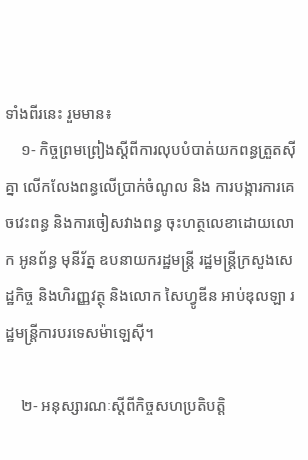ទាំងពីរនេះ រួមមាន៖
    ១- កិច្ចព្រមព្រៀងស្ដីពីការលុបបំបាត់យកពន្ធត្រួតស៊ីគ្នា លើកលែងពន្ធលើប្រាក់ចំណូល និង ការបង្ការការគេចវេះពន្ធ និងការចៀសវាងពន្ធ ចុះហត្ថលេខាដោយលោក អូនព័ន្ធ មុនីរ័ត្ន ឧបនាយករដ្ឋមន្ត្រី រដ្ឋមន្ត្រីក្រសួងសេដ្ឋកិច្ច និងហិរញ្ញវត្ថុ និងលោក សៃហ្វូឌីន អាប់ឌុលឡា រដ្ឋមន្ត្រីការបរទេសម៉ាឡេស៊ី។

    ២- អនុស្សារណៈស្តីពីកិច្ចសហប្រតិបត្តិ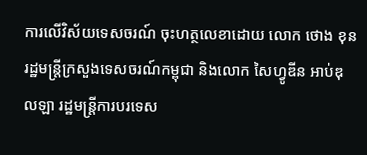ការលើវិស័យទេសចរណ៍ ចុះហត្ថលេខាដោយ លោក ថោង ខុន រដ្ឋមន្ត្រីក្រសួងទេសចរណ៍កម្ពុជា និងលោក សៃហ្វូឌីន អាប់ឌុលឡា រដ្ឋមន្ត្រីការបរទេស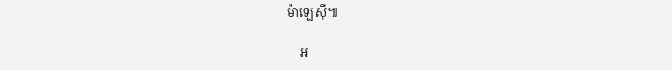ម៉ាឡេស៊ី៕

    អ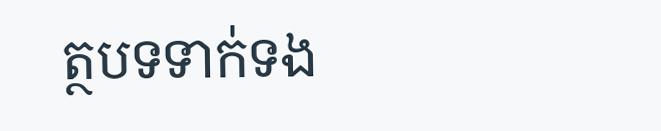ត្ថបទទាក់ទង